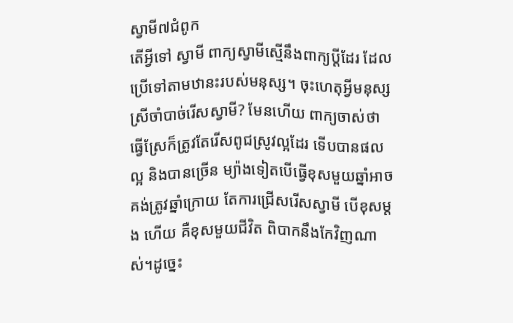ស្វាមី៧ជំពូក
តើអ្វីទៅ ស្វាមី ពាក្យស្វាមីស្មើនឹងពាក្យប្ដីដែរ ដែលប្រើទៅតាមឋានះរបស់មនុស្ស។ ចុះហេតុអ្វីមនុស្ស ស្រីចាំបាច់រើសស្វាមី? មែនហើយ ពាក្យចាស់ថា ធ្វើស្រែក៏ត្រូវតែរើសពូជស្រូវល្អដែរ ទើបបានផលល្អ និងបានច្រើន ម្យ៉ាងទៀតបើធ្វើខុសមួយឆ្នាំអាចគង់ត្រូវឆ្នាំក្រោយ តែការជ្រើសរើសស្វាមី បើខុសម្តង ហើយ គឺខុសមួយជីវិត ពិបាកនឹងកែវិញណាស់។ដូច្នេះ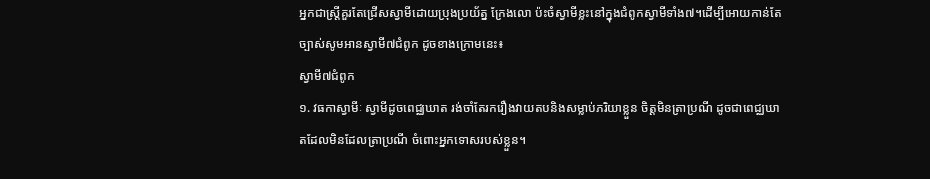អ្នកជាស្ត្រីគួរតែជ្រើសស្វាមីដោយប្រុងប្រយ័ត្ន ក្រែងលោ ប៉ះចំស្វាមីខ្លះនៅក្នុងជំពូកស្វាមីទាំង៧។ដើម្បីអោយកាន់តែច្បាស់សូមអានស្វាមី៧ជំពូក ដូចខាងក្រោមនេះ៖
ស្វាមី៧ជំពូក
១. វធកាស្វាមីៈ ស្វាមីដូចពេជ្ឈឃាត រង់ចាំតែរករឿងវាយតបនិងសម្លាប់ភរិយាខ្លួន ចិត្ដមិនត្រាប្រណី ដូចជាពេជ្ឈឃាតដែលមិនដែលត្រាប្រណី ចំពោះអ្នកទោសរបស់ខ្លួន។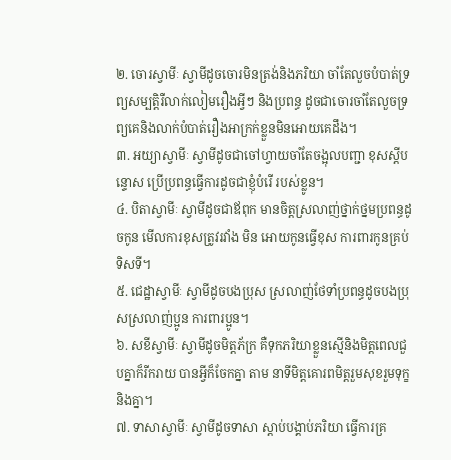២. ចោរស្វាមីៈ ស្វាមីដូចចោរមិនត្រង់និងភរិយា ចាំតែលួចបំបាត់ទ្រព្យសម្បត្ដិរឺលាក់លៀមរឿងអ្វីៗ និងប្រពន្ធ ដូចជាចោរចាំតែលួចទ្រព្យគេនិងលាក់បំបាត់រឿងអាក្រក់ខ្លួនមិនអោយគេដឹង។
៣. អយ្យាស្វាមីៈ ស្វាមីដូចជាចៅហ្វាយចាំតែចង្អុលបញ្ជា ខុសស្ដីបន្ទោស ប្រើប្រពន្ធធ្វើការដូចជាខ្ញុំបំរើ របស់ខ្លូន។
៤. បិតាស្វាមីៈ ស្វាមីដូចជាឪពុក មានចិត្តស្រលាញ់ថ្នាក់ថ្នមប្រពន្ធដូចកូន មើលការខុសត្រូវរវាំង មិន អោយកូនធ្វើខុស ការពារកូនគ្រប់ទិសទី។
៥. ជេដ្ឋាស្វាមីៈ ស្វាមីដូចបងប្រុស ស្រលាញ់ថែទាំប្រពន្ធដូចបងប្រុសស្រលាញ់ប្អូន ការពារប្អូន។
៦. សខីស្វាមីៈ ស្វាមីដូចមិត្តភ័ក្រ គឺទុកភរិយាខ្លួនស្មើនិងមិត្ដពេលជួបគ្នាក៏រីករាយ បានអ្វីក៏ចែកគ្នា តាម នាទីមិត្តគោរពមិត្តរួមសុខរួមទុក្ខនិងគ្នា។
៧. ទាសាស្វាមីៈ ស្វាមីដូចទាសា ស្ដាប់បង្គាប់ភរិយា ធ្វើការគ្រ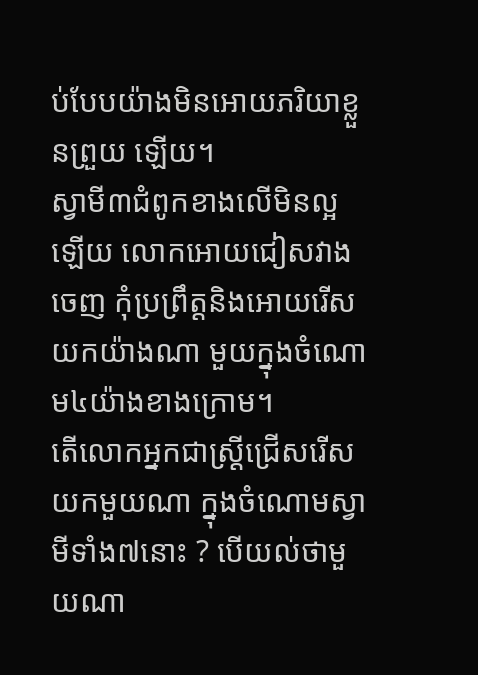ប់បែបយ៉ាងមិនអោយភរិយាខ្លួនព្រួយ ឡើយ។
ស្វាមី៣ជំពូកខាងលើមិនល្អឡើយ លោកអោយជៀសវាងចេញ កុំប្រព្រឹត្ដនិងអោយរើសយកយ៉ាងណា មួយក្នុងចំណោម៤យ៉ាងខាងក្រោម។
តើលោកអ្នកជាស្ត្រីជ្រើសរើសយកមួយណា ក្នុងចំណោមស្វាមីទាំង៧នោះ ? បើយល់ថាមួយណា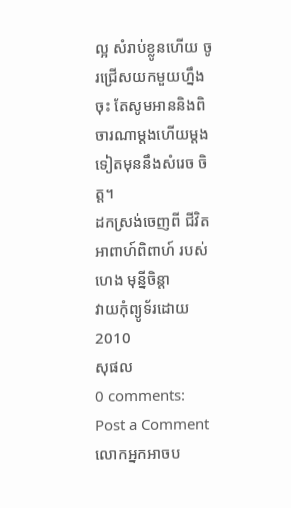ល្អ សំរាប់ខ្លូនហើយ ចូរជ្រើសយកមួយហ្នឹងចុះ តែសូមអាននិងពិចារណាម្ដងហើយម្ដងទៀតមុននឹងសំរេច ចិត្ដ។
ដកស្រង់ចេញពី ជីវិតអាពាហ៍ពិពាហ៍ របស់ហេង មុន្នីចិន្ដា
វាយកុំព្យូទ័រដោយ 2010
សុផល
0 comments:
Post a Comment
លោកអ្នកអាចប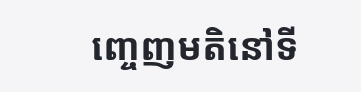ញ្ចេញមតិនៅទី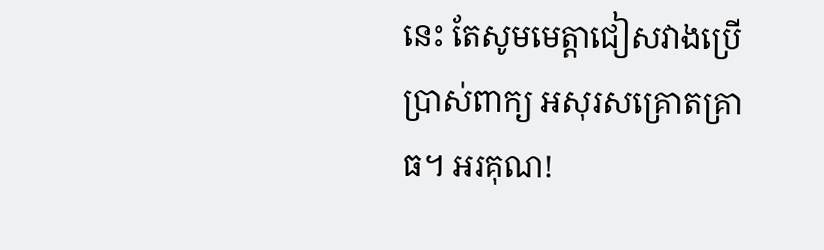នេះ តែសូមមេត្តាជៀសវាងប្រើប្រាស់ពាក្យ អសុរសគ្រោតគ្រាធ។ អរគុណ!